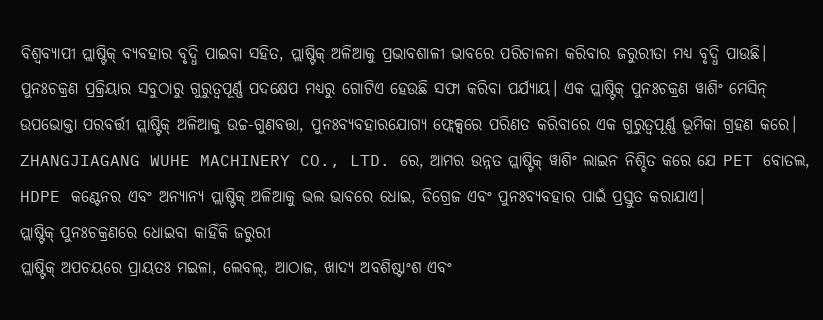ବିଶ୍ୱବ୍ୟାପୀ ପ୍ଲାଷ୍ଟିକ୍ ବ୍ୟବହାର ବୃଦ୍ଧି ପାଇବା ସହିତ, ପ୍ଲାଷ୍ଟିକ୍ ଅଳିଆକୁ ପ୍ରଭାବଶାଳୀ ଭାବରେ ପରିଚାଳନା କରିବାର ଜରୁରୀତା ମଧ୍ୟ ବୃଦ୍ଧି ପାଉଛି। ପୁନଃଚକ୍ରଣ ପ୍ରକ୍ରିୟାର ସବୁଠାରୁ ଗୁରୁତ୍ୱପୂର୍ଣ୍ଣ ପଦକ୍ଷେପ ମଧ୍ୟରୁ ଗୋଟିଏ ହେଉଛି ସଫା କରିବା ପର୍ଯ୍ୟାୟ। ଏକ ପ୍ଲାଷ୍ଟିକ୍ ପୁନଃଚକ୍ରଣ ୱାଶିଂ ମେସିନ୍ ଉପଭୋକ୍ତା ପରବର୍ତ୍ତୀ ପ୍ଲାଷ୍ଟିକ୍ ଅଳିଆକୁ ଉଚ୍ଚ-ଗୁଣବତ୍ତା, ପୁନଃବ୍ୟବହାରଯୋଗ୍ୟ ଫ୍ଲେକ୍ସରେ ପରିଣତ କରିବାରେ ଏକ ଗୁରୁତ୍ୱପୂର୍ଣ୍ଣ ଭୂମିକା ଗ୍ରହଣ କରେ। ZHANGJIAGANG WUHE MACHINERY CO., LTD. ରେ, ଆମର ଉନ୍ନତ ପ୍ଲାଷ୍ଟିକ୍ ୱାଶିଂ ଲାଇନ ନିଶ୍ଚିତ କରେ ଯେ PET ବୋତଲ, HDPE କଣ୍ଟେନର ଏବଂ ଅନ୍ୟାନ୍ୟ ପ୍ଲାଷ୍ଟିକ୍ ଅଳିଆକୁ ଭଲ ଭାବରେ ଧୋଇ, ଡିଗ୍ରେଜ ଏବଂ ପୁନଃବ୍ୟବହାର ପାଇଁ ପ୍ରସ୍ତୁତ କରାଯାଏ।
ପ୍ଲାଷ୍ଟିକ୍ ପୁନଃଚକ୍ରଣରେ ଧୋଇବା କାହିଁକି ଜରୁରୀ
ପ୍ଲାଷ୍ଟିକ୍ ଅପଚୟରେ ପ୍ରାୟତଃ ମଇଳା, ଲେବଲ୍, ଆଠାଜ, ଖାଦ୍ୟ ଅବଶିଷ୍ଟାଂଶ ଏବଂ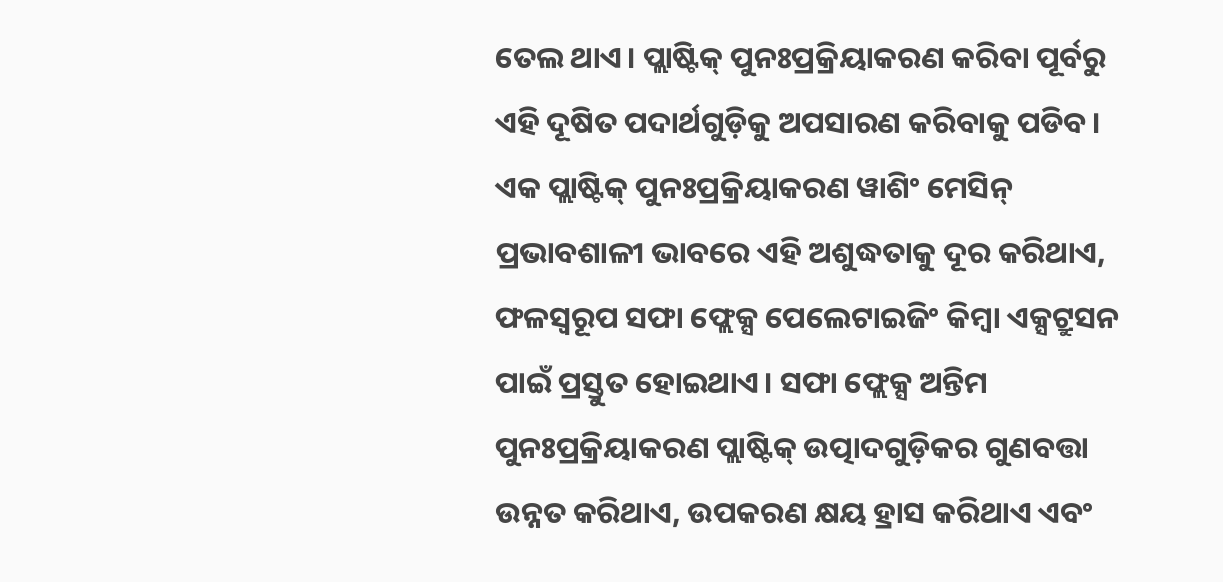ତେଲ ଥାଏ। ପ୍ଲାଷ୍ଟିକ୍ ପୁନଃପ୍ରକ୍ରିୟାକରଣ କରିବା ପୂର୍ବରୁ ଏହି ଦୂଷିତ ପଦାର୍ଥଗୁଡ଼ିକୁ ଅପସାରଣ କରିବାକୁ ପଡିବ। ଏକ ପ୍ଲାଷ୍ଟିକ୍ ପୁନଃପ୍ରକ୍ରିୟାକରଣ ୱାଶିଂ ମେସିନ୍ ପ୍ରଭାବଶାଳୀ ଭାବରେ ଏହି ଅଶୁଦ୍ଧତାକୁ ଦୂର କରିଥାଏ, ଫଳସ୍ୱରୂପ ସଫା ଫ୍ଲେକ୍ସ ପେଲେଟାଇଜିଂ କିମ୍ବା ଏକ୍ସଟ୍ରୁସନ ପାଇଁ ପ୍ରସ୍ତୁତ ହୋଇଥାଏ। ସଫା ଫ୍ଲେକ୍ସ ଅନ୍ତିମ ପୁନଃପ୍ରକ୍ରିୟାକରଣ ପ୍ଲାଷ୍ଟିକ୍ ଉତ୍ପାଦଗୁଡ଼ିକର ଗୁଣବତ୍ତା ଉନ୍ନତ କରିଥାଏ, ଉପକରଣ କ୍ଷୟ ହ୍ରାସ କରିଥାଏ ଏବଂ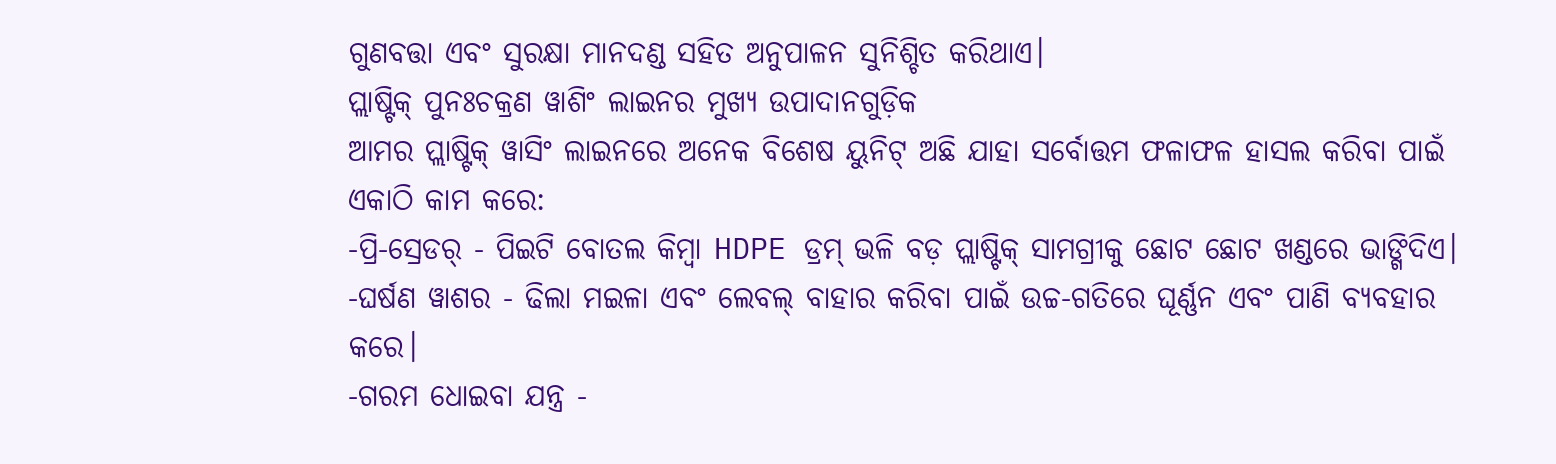ଗୁଣବତ୍ତା ଏବଂ ସୁରକ୍ଷା ମାନଦଣ୍ଡ ସହିତ ଅନୁପାଳନ ସୁନିଶ୍ଚିତ କରିଥାଏ।
ପ୍ଲାଷ୍ଟିକ୍ ପୁନଃଚକ୍ରଣ ୱାଶିଂ ଲାଇନର ମୁଖ୍ୟ ଉପାଦାନଗୁଡ଼ିକ
ଆମର ପ୍ଲାଷ୍ଟିକ୍ ୱାସିଂ ଲାଇନରେ ଅନେକ ବିଶେଷ ୟୁନିଟ୍ ଅଛି ଯାହା ସର୍ବୋତ୍ତମ ଫଳାଫଳ ହାସଲ କରିବା ପାଇଁ ଏକାଠି କାମ କରେ:
-ପ୍ରି-ସ୍ରେଡର୍ - ପିଇଟି ବୋତଲ କିମ୍ବା HDPE ଡ୍ରମ୍ ଭଳି ବଡ଼ ପ୍ଲାଷ୍ଟିକ୍ ସାମଗ୍ରୀକୁ ଛୋଟ ଛୋଟ ଖଣ୍ଡରେ ଭାଙ୍ଗିଦିଏ।
-ଘର୍ଷଣ ୱାଶର - ଢିଲା ମଇଳା ଏବଂ ଲେବଲ୍ ବାହାର କରିବା ପାଇଁ ଉଚ୍ଚ-ଗତିରେ ଘୂର୍ଣ୍ଣନ ଏବଂ ପାଣି ବ୍ୟବହାର କରେ।
-ଗରମ ଧୋଇବା ଯନ୍ତ୍ର -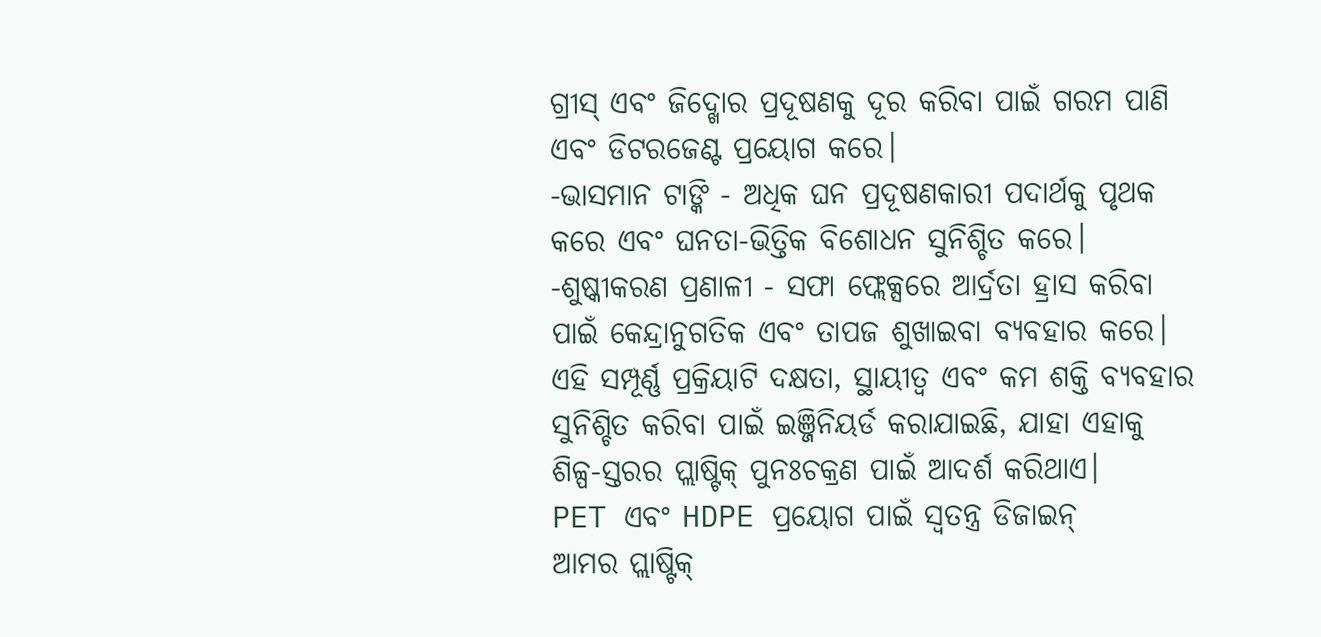ଗ୍ରୀସ୍ ଏବଂ ଜିଦ୍ଖୋର ପ୍ରଦୂଷଣକୁ ଦୂର କରିବା ପାଇଁ ଗରମ ପାଣି ଏବଂ ଡିଟରଜେଣ୍ଟ ପ୍ରୟୋଗ କରେ।
-ଭାସମାନ ଟାଙ୍କି - ଅଧିକ ଘନ ପ୍ରଦୂଷଣକାରୀ ପଦାର୍ଥକୁ ପୃଥକ କରେ ଏବଂ ଘନତା-ଭିତ୍ତିକ ବିଶୋଧନ ସୁନିଶ୍ଚିତ କରେ।
-ଶୁଷ୍କୀକରଣ ପ୍ରଣାଳୀ - ସଫା ଫ୍ଲେକ୍ସରେ ଆର୍ଦ୍ରତା ହ୍ରାସ କରିବା ପାଇଁ କେନ୍ଦ୍ରାନୁଗତିକ ଏବଂ ତାପଜ ଶୁଖାଇବା ବ୍ୟବହାର କରେ।
ଏହି ସମ୍ପୂର୍ଣ୍ଣ ପ୍ରକ୍ରିୟାଟି ଦକ୍ଷତା, ସ୍ଥାୟୀତ୍ୱ ଏବଂ କମ ଶକ୍ତି ବ୍ୟବହାର ସୁନିଶ୍ଚିତ କରିବା ପାଇଁ ଇଞ୍ଜିନିୟର୍ଡ କରାଯାଇଛି, ଯାହା ଏହାକୁ ଶିଳ୍ପ-ସ୍ତରର ପ୍ଲାଷ୍ଟିକ୍ ପୁନଃଚକ୍ରଣ ପାଇଁ ଆଦର୍ଶ କରିଥାଏ।
PET ଏବଂ HDPE ପ୍ରୟୋଗ ପାଇଁ ସ୍ୱତନ୍ତ୍ର ଡିଜାଇନ୍
ଆମର ପ୍ଲାଷ୍ଟିକ୍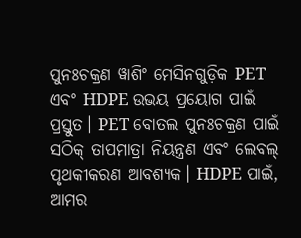ପୁନଃଚକ୍ରଣ ୱାଶିଂ ମେସିନଗୁଡ଼ିକ PET ଏବଂ HDPE ଉଭୟ ପ୍ରୟୋଗ ପାଇଁ ପ୍ରସ୍ତୁତ। PET ବୋତଲ ପୁନଃଚକ୍ରଣ ପାଇଁ ସଠିକ୍ ତାପମାତ୍ରା ନିୟନ୍ତ୍ରଣ ଏବଂ ଲେବଲ୍ ପୃଥକୀକରଣ ଆବଶ୍ୟକ। HDPE ପାଇଁ, ଆମର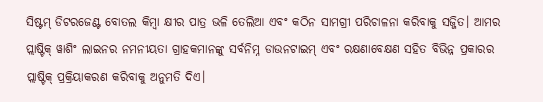ସିଷ୍ଟମ୍ ଡିଟରଜେଣ୍ଟ ବୋତଲ କିମ୍ବା କ୍ଷୀର ପାତ୍ର ଭଳି ତେଲିଆ ଏବଂ କଠିନ ସାମଗ୍ରୀ ପରିଚାଳନା କରିବାକୁ ସଜ୍ଜିତ। ଆମର ପ୍ଲାଷ୍ଟିକ୍ ୱାଶିଂ ଲାଇନର ନମନୀୟତା ଗ୍ରାହକମାନଙ୍କୁ ସର୍ବନିମ୍ନ ଡାଉନଟାଇମ୍ ଏବଂ ରକ୍ଷଣାବେକ୍ଷଣ ସହିତ ବିଭିନ୍ନ ପ୍ରକାରର ପ୍ଲାଷ୍ଟିକ୍ ପ୍ରକ୍ରିୟାକରଣ କରିବାକୁ ଅନୁମତି ଦିଏ।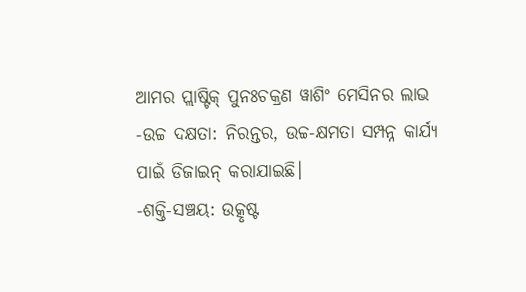ଆମର ପ୍ଲାଷ୍ଟିକ୍ ପୁନଃଚକ୍ରଣ ୱାଶିଂ ମେସିନର ଲାଭ
-ଉଚ୍ଚ ଦକ୍ଷତା: ନିରନ୍ତର, ଉଚ୍ଚ-କ୍ଷମତା ସମ୍ପନ୍ନ କାର୍ଯ୍ୟ ପାଇଁ ଡିଜାଇନ୍ କରାଯାଇଛି।
-ଶକ୍ତି-ସଞ୍ଚୟ: ଉତ୍କୃଷ୍ଟ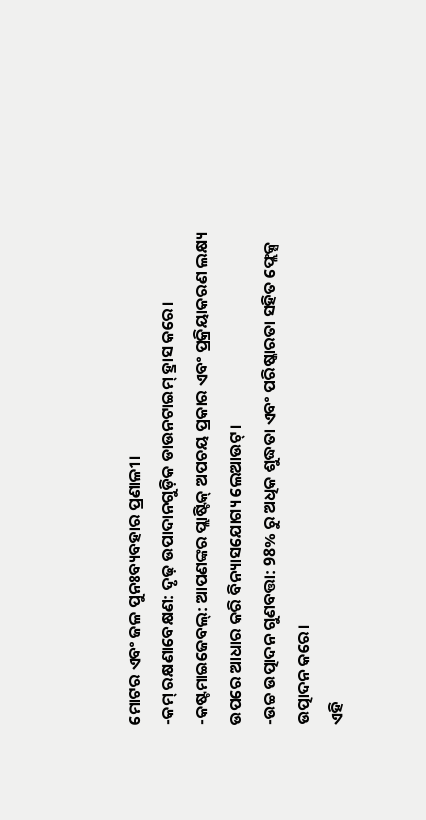ମୋଟର ଏବଂ ଜଳ ପୁନଃବ୍ୟବହାର ପ୍ରଣାଳୀ।
-କମ୍ ରକ୍ଷଣାବେକ୍ଷଣ: ଦୃଢ଼ ଉପାଦାନଗୁଡ଼ିକ ଡାଉନଟାଇମ୍ ହ୍ରାସ କରେ।
-କଷ୍ଟମାଇଜେବଲ୍: ଆପଣଙ୍କର ପ୍ଲାଷ୍ଟିକ୍ ଅପଚୟ ପ୍ରକାର ଏବଂ ପ୍ରକ୍ରିୟାକରଣ ଲକ୍ଷ୍ୟ ଉପରେ ଆଧାର କରି ବିନ୍ୟାସଯୋଗ୍ୟ ଲେଆଉଟ୍।
-ଉଚ୍ଚ ଉତ୍ପାଦନ ଗୁଣବତ୍ତା: 98% ରୁ ଅଧିକ ଶୁଦ୍ଧତା ଏବଂ ପରିଷ୍କାରତା ସହିତ ଫ୍ଲେକ୍ସ ଉତ୍ପାଦନ କରେ।
ଏହି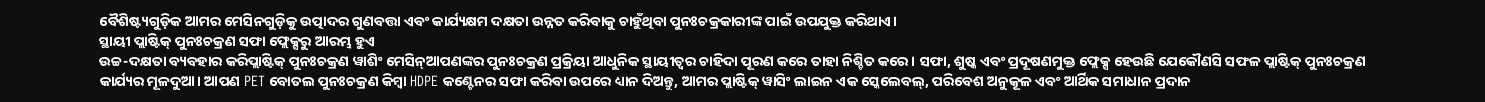ବୈଶିଷ୍ଟ୍ୟଗୁଡ଼ିକ ଆମର ମେସିନଗୁଡ଼ିକୁ ଉତ୍ପାଦର ଗୁଣବତ୍ତା ଏବଂ କାର୍ଯ୍ୟକ୍ଷମ ଦକ୍ଷତା ଉନ୍ନତ କରିବାକୁ ଚାହୁଁଥିବା ପୁନଃଚକ୍ରକାରୀଙ୍କ ପାଇଁ ଉପଯୁକ୍ତ କରିଥାଏ।
ସ୍ଥାୟୀ ପ୍ଲାଷ୍ଟିକ୍ ପୁନଃଚକ୍ରଣ ସଫା ଫ୍ଲେକ୍ସରୁ ଆରମ୍ଭ ହୁଏ
ଉଚ୍ଚ-ଦକ୍ଷତା ବ୍ୟବହାର କରିପ୍ଲାଷ୍ଟିକ୍ ପୁନଃଚକ୍ରଣ ୱାଶିଂ ମେସିନ୍ଆପଣଙ୍କର ପୁନଃଚକ୍ରଣ ପ୍ରକ୍ରିୟା ଆଧୁନିକ ସ୍ଥାୟୀତ୍ୱର ଚାହିଦା ପୂରଣ କରେ ତାହା ନିଶ୍ଚିତ କରେ। ସଫା, ଶୁଷ୍କ ଏବଂ ପ୍ରଦୂଷଣମୁକ୍ତ ଫ୍ଲେକ୍ସ ହେଉଛି ଯେକୌଣସି ସଫଳ ପ୍ଲାଷ୍ଟିକ୍ ପୁନଃଚକ୍ରଣ କାର୍ଯ୍ୟର ମୂଳଦୁଆ। ଆପଣ PET ବୋତଲ ପୁନଃଚକ୍ରଣ କିମ୍ବା HDPE କଣ୍ଟେନର ସଫା କରିବା ଉପରେ ଧ୍ୟାନ ଦିଅନ୍ତୁ, ଆମର ପ୍ଲାଷ୍ଟିକ୍ ୱାସିଂ ଲାଇନ ଏକ ସ୍କେଲେବଲ୍, ପରିବେଶ ଅନୁକୂଳ ଏବଂ ଆର୍ଥିକ ସମାଧାନ ପ୍ରଦାନ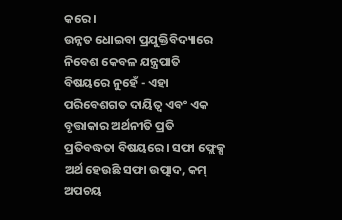କରେ।
ଉନ୍ନତ ଧୋଇବା ପ୍ରଯୁକ୍ତିବିଦ୍ୟାରେ ନିବେଶ କେବଳ ଯନ୍ତ୍ରପାତି ବିଷୟରେ ନୁହେଁ - ଏହା ପରିବେଶଗତ ଦାୟିତ୍ୱ ଏବଂ ଏକ ବୃତ୍ତାକାର ଅର୍ଥନୀତି ପ୍ରତି ପ୍ରତିବଦ୍ଧତା ବିଷୟରେ। ସଫା ଫ୍ଲେକ୍ସ ଅର୍ଥ ହେଉଛି ସଫା ଉତ୍ପାଦ, କମ୍ ଅପଚୟ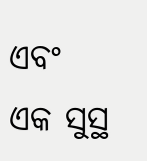ଏବଂ ଏକ ସୁସ୍ଥ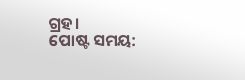ଗ୍ରହ।
ପୋଷ୍ଟ ସମୟ: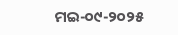ମଇ-୦୯-୨୦୨୫